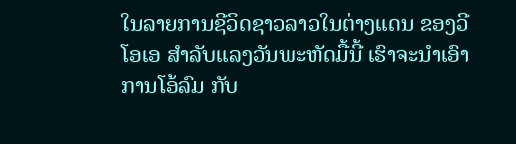ໃນລາຍການຊີວິດຊາວລາວໃນຕ່າງແດນ ຂອງວີໂອເອ ສຳລັບແລງວັນພະຫັດມື້ນີ້ ເຮົາຈະນຳເອົາການໂອ້ລົມ ກັບ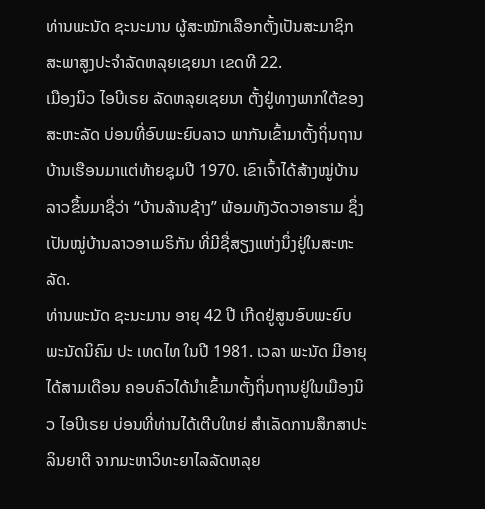ທ່ານພະນັດ ຊະນະມານ ຜູ້ສະໝັກເລືອກຕັ້ງເປັນສະມາຊິກສະພາສູງປະຈຳລັດຫລຸຍເຊຍນາ ເຂດທີ 22.
ເມືອງນິວ ໄອບີເຣຍ ລັດຫລຸຍເຊຍນາ ຕັ້ງຢູ່ທາງພາກໃຕ້ຂອງສະຫະລັດ ບ່ອນທີ່ອົບພະຍົບລາວ ພາກັນເຂົ້າມາຕັ້ງຖິ່ນຖານບ້ານເຮືອນມາແຕ່ທ້າຍຊຸມປີ 1970. ເຂົາເຈົ້າໄດ້ສ້າງໝູ່ບ້ານລາວຂຶ້ນມາຊື່ວ່າ “ບ້ານລ້ານຊ້າງ” ພ້ອມທັງວັດວາອາຮາມ ຊຶ່ງເປັນໝູ່ບ້ານລາວອາເມຣິກັນ ທີ່ມີຊື່ສຽງແຫ່ງນຶ່ງຢູ່ໃນສະຫະລັດ.
ທ່ານພະນັດ ຊະນະມານ ອາຍຸ 42 ປີ ເກີດຢູ່ສູນອົບພະຍົບ ພະນັດນິຄົມ ປະ ເທດໄທ ໃນປີ 1981. ເວລາ ພະນັດ ມີອາຍຸໄດ້ສາມເດືອນ ຄອບຄົວໄດ້ນຳເຂົ້າມາຕັ້ງຖິ່ນຖານຢູ່ໃນເມືອງນິວ ໄອບີເຣຍ ບ່ອນທີ່ທ່ານໄດ້ເຕີບໃຫຍ່ ສຳເລັດການສຶກສາປະລິນຍາຕີ ຈາກມະຫາວິທະຍາໄລລັດຫລຸຍ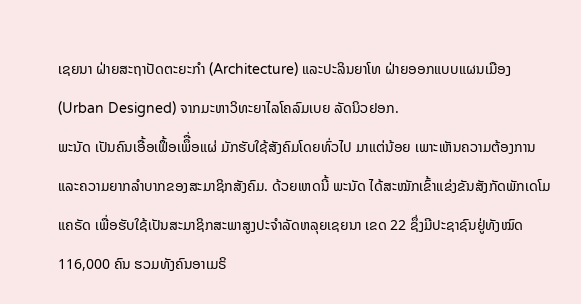ເຊຍນາ ຝ່າຍສະຖາປັດຕະຍະກຳ (Architecture) ແລະປະລິນຍາໂທ ຝ່າຍອອກແບບແຜນເມືອງ (Urban Designed) ຈາກມະຫາວິທະຍາໄລໂຄລົມເບຍ ລັດນິວຢອກ.
ພະນັດ ເປັນຄົນເອື້ອເຟຶ້ອເພຶື່ອແຜ່ ມັກຮັບໃຊ້ສັງຄົມໂດຍທົ່ວໄປ ມາແຕ່ນ້ອຍ ເພາະເຫັນຄວາມຕ້ອງການ ແລະຄວາມຍາກລຳບາກຂອງສະມາຊິກສັງຄົມ. ດ້ວຍເຫດນີ້ ພະນັດ ໄດ້ສະໝັກເຂົ້າແຂ່ງຂັນສັງກັດພັກເດໂມແຄຣັດ ເພື່ອຮັບໃຊ້ເປັນສະມາຊິກສະພາສູງປະຈຳລັດຫລຸຍເຊຍນາ ເຂດ 22 ຊຶ່ງມີປະຊາຊົນຢູ່ທັງໝົດ 116,000 ຄົນ ຮວມທັງຄົນອາເມຣິ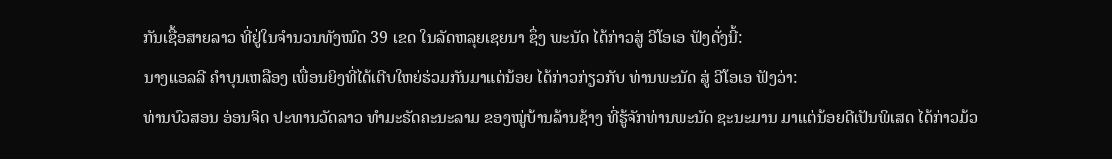ກັນເຊື້ອສາຍລາວ ທີ່ຢູ່ໃນຈຳນວນທັງໝົດ 39 ເຂດ ໃນລັດຫລຸຍເຊຍນາ ຊຶ່ງ ພະນັດ ໄດ້ກ່າວສູ່ ວີໂອເອ ຟັງດັ່ງນີ້:
ນາງແອລລີ ຄຳບຸນເຫລືອງ ເພື່ອນຍິງທີ່ໄດ້ເຕີບໃຫຍ່ຮ່ວມກັນມາແຕ່ນ້ອຍ ໄດ້ກ່າວກ່ຽວກັບ ທ່ານພະນັດ ສູ່ ວີໂອເອ ຟັງວ່າ:
ທ່ານບົວສອນ ອ່ອນຈິດ ປະທານວັດລາວ ທຳມະຣັດຄະນະລາມ ຂອງໝູ່ບ້ານລ້ານຊ້າງ ທີ່ຮູ້ຈັກທ່ານພະນັດ ຊະນະມານ ມາແຕ່ນ້ອຍດີເປັນພິເສດ ໄດ້ກ່າວມ້ວ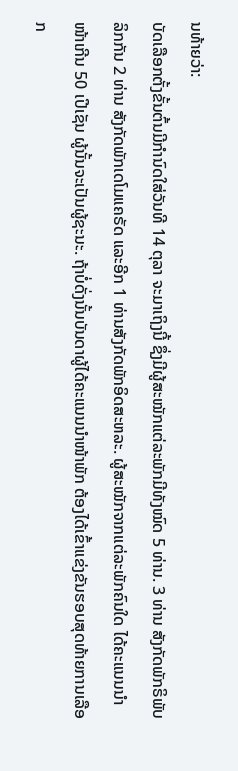ນທ້າຍວ່າ:
ບັດເລືອກຕັ້ງຂັ້ນຕົ້ນມີກຳນົດໃສ່ວັນທີ 14 ຕຸລາ ຈະມາເຖິງນີ້ ຊຶ່ງມີຜູ້ສະໝັກແຕ່ລະພັກມີທັງໝົດ 5 ທ່ານ. 3 ທ່ານ ສັງກັດພັກຣິພັບລິກກັນ 2 ທ່ານ ສັງກັດພັກເດໂມແຄຣັດ ແລະອີກ 1 ທ່ານສັງກັດພັກອິດສະຫລະ. ຜູ້ສະໝັກຈາກແຕ່ລະພັກຄົນໃດ ໄດ້ຄະແນນນຳໜ້າເກີນ 50 ເປີເຊັນ ຜູ້ນັ້ນຈະເປັນຜູ້ຊະນະ. ຖ້າບໍ່ດັ່ງນັ້ນບັນດາຜູ້ໄດ້ຄະແນນນໍາໜ້າພັກ ຕ້ອງໄດ້ເຂົ້າແຂ່ງຂັນຮອບສຸດທ້າຍການເລືອກ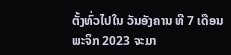ຕັ້ງທົ່ວໄປໃນ ວັນອັງຄານ ທີ 7 ເດືອນພະຈິກ 2023 ຈະມາ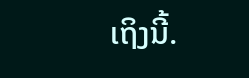ເຖິງນີ້.